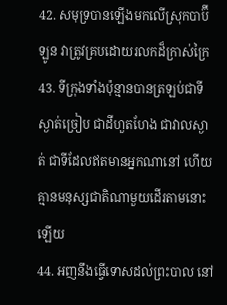42. សមុទ្របានឡើងមកលើស្រុកបាប៊ីឡូន វាត្រូវគ្របដោយរលកដ៏ក្រាស់ក្រៃ
43. ទីក្រុងទាំងប៉ុន្មានបានត្រឡប់ជាទីស្ងាត់ច្រៀប ជាដីហួតហែង ជាវាលស្ងាត់ ជាទីដែលឥតមានអ្នកណានៅ ហើយគ្មានមនុស្សជាតិណាមួយដើរតាមនោះឡើយ
44. អញនឹងធ្វើទោសដល់ព្រះបាល នៅ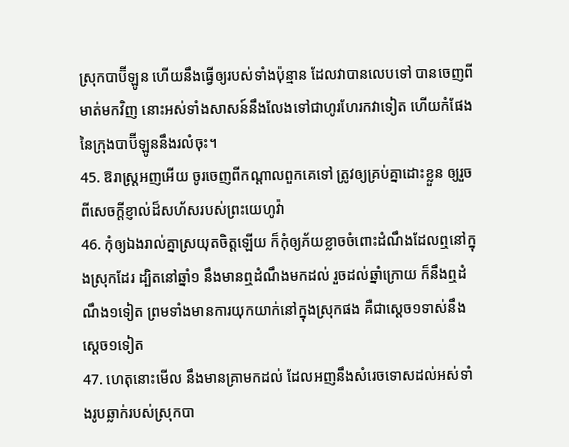ស្រុកបាប៊ីឡូន ហើយនឹងធ្វើឲ្យរបស់ទាំងប៉ុន្មាន ដែលវាបានលេបទៅ បានចេញពីមាត់មកវិញ នោះអស់ទាំងសាសន៍នឹងលែងទៅជាហូរហែរកវាទៀត ហើយកំផែងនៃក្រុងបាប៊ីឡូននឹងរលំចុះ។
45. ឱរាស្ត្រអញអើយ ចូរចេញពីកណ្តាលពួកគេទៅ ត្រូវឲ្យគ្រប់គ្នាដោះខ្លួន ឲ្យរួចពីសេចក្តីខ្ញាល់ដ៏សហ័សរបស់ព្រះយេហូវ៉ា
46. កុំឲ្យឯងរាល់គ្នាស្រយុតចិត្តឡើយ ក៏កុំឲ្យភ័យខ្លាចចំពោះដំណឹងដែលឮនៅក្នុងស្រុកដែរ ដ្បិតនៅឆ្នាំ១ នឹងមានឮដំណឹងមកដល់ រួចដល់ឆ្នាំក្រោយ ក៏នឹងឮដំណឹង១ទៀត ព្រមទាំងមានការយុកយាក់នៅក្នុងស្រុកផង គឺជាស្តេច១ទាស់នឹងស្តេច១ទៀត
47. ហេតុនោះមើល នឹងមានគ្រាមកដល់ ដែលអញនឹងសំរេចទោសដល់អស់ទាំងរូបឆ្លាក់របស់ស្រុកបា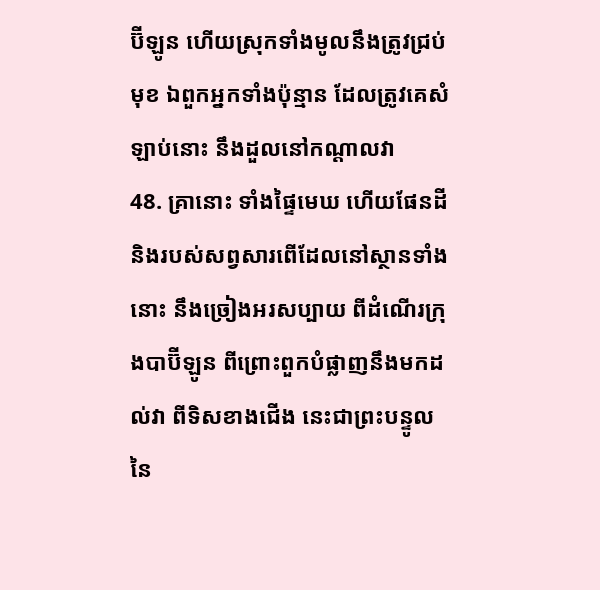ប៊ីឡូន ហើយស្រុកទាំងមូលនឹងត្រូវជ្រប់មុខ ឯពួកអ្នកទាំងប៉ុន្មាន ដែលត្រូវគេសំឡាប់នោះ នឹងដួលនៅកណ្តាលវា
48. គ្រានោះ ទាំងផ្ទៃមេឃ ហើយផែនដី និងរបស់សព្វសារពើដែលនៅស្ថានទាំងនោះ នឹងច្រៀងអរសប្បាយ ពីដំណើរក្រុងបាប៊ីឡូន ពីព្រោះពួកបំផ្លាញនឹងមកដល់វា ពីទិសខាងជើង នេះជាព្រះបន្ទូលនៃ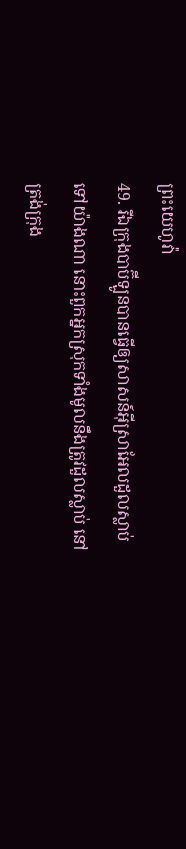ព្រះយេហូវ៉ា
49. រីឯក្រុងបាប៊ីឡូនបានធ្វើឲ្យសាសន៍អ៊ីស្រាអែលដួលស្លាប់ទៅយ៉ាងណា នោះពួកអ្នកស្រុកទាំងមូលនឹងត្រូវដួលស្លាប់ នៅត្រង់ក្រុង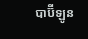បាប៊ីឡូន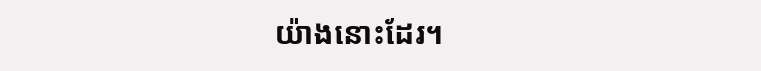យ៉ាងនោះដែរ។